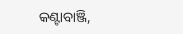କଣ୍ଟାବାଞ୍ଜି,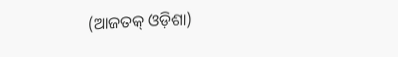(ଆଜତକ୍ ଓଡ଼ିଶା)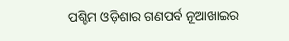ପଶ୍ଚିମ ଓଡ଼ିଶାର ଗଣପର୍ବ ନୂଆଖାଇର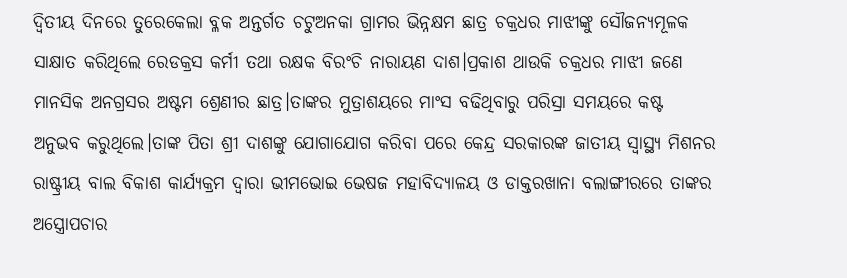ଦ୍ୱିତୀୟ ଦିନରେ ତୁରେକେଲା ବ୍ଳକ ଅନ୍ତର୍ଗତ ଚଟୁଅନକା ଗ୍ରାମର ଭିନ୍ନକ୍ଷମ ଛାତ୍ର ଚକ୍ରଧର ମାଝୀଙ୍କୁ ସୌଜନ୍ୟମୂଳକ ସାକ୍ଷାତ କରିଥିଲେ ରେଡକ୍ରସ କର୍ମୀ ତଥା ରକ୍ଷକ ବିରଂଚି ନାରାୟଣ ଦାଶ।ପ୍ରକାଶ ଥାଉକି ଚକ୍ରଧର ମାଝୀ ଜଣେ ମାନସିକ ଅନଗ୍ରସର ଅଷ୍ଟମ ଶ୍ରେଣୀର ଛାତ୍ର।ତାଙ୍କର ମୁତ୍ରାଶୟରେ ମାଂସ ବଢିଥିବାରୁ ପରିସ୍ରା ସମୟରେ କଷ୍ଟ ଅନୁଭବ କରୁଥିଲେ।ତାଙ୍କ ପିତା ଶ୍ରୀ ଦାଶଙ୍କୁ ଯୋଗାଯୋଗ କରିବା ପରେ କେନ୍ଦ୍ର ସରକାରଙ୍କ ଜାତୀୟ ସ୍ୱାସ୍ଥ୍ୟ ମିଶନର ରାଷ୍ଟ୍ରୀୟ ବାଲ ବିକାଶ କାର୍ଯ୍ୟକ୍ରମ ଦ୍ୱାରା ଭୀମଭୋଇ ଭେଷଜ ମହାବିଦ୍ୟାଳୟ ଓ ଡାକ୍ତରଖାନା ବଲାଙ୍ଗୀରରେ ତାଙ୍କର ଅସ୍ତ୍ରୋପଚାର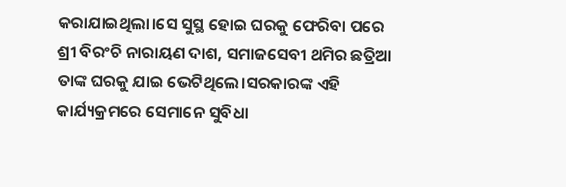କରାଯାଇଥିଲା।ସେ ସୁସ୍ଥ ହୋଇ ଘରକୁ ଫେରିବା ପରେ ଶ୍ରୀ ବିରଂଚି ନାରାୟଣ ଦାଶ, ସମାଜସେବୀ ଥମିର ଛତ୍ରିଆ ତାଙ୍କ ଘରକୁ ଯାଇ ଭେଟିଥିଲେ।ସରକାରଙ୍କ ଏହି କାର୍ଯ୍ୟକ୍ରମରେ ସେମାନେ ସୁବିଧା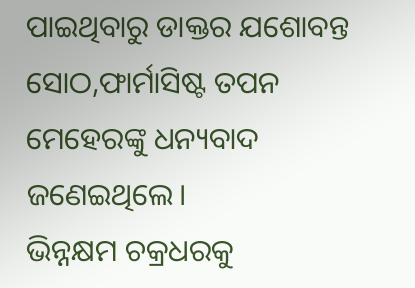ପାଇଥିବାରୁ ଡାକ୍ତର ଯଶୋବନ୍ତ ସୋଠ,ଫାର୍ମାସିଷ୍ଟ ତପନ ମେହେରଙ୍କୁ ଧନ୍ୟବାଦ ଜଣେଇଥିଲେ।
ଭିନ୍ନକ୍ଷମ ଚକ୍ରଧରକୁ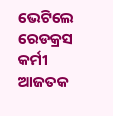ଭେଟିଲେ ରେଡକ୍ରସ କର୍ମୀ
ଆଜତକ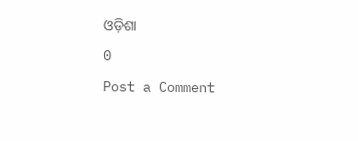ଓଡ଼ିଶା
0
Post a Comment